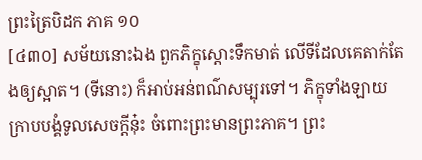ព្រះត្រៃបិដក ភាគ ១០
[៤៣០] សម័យនោះឯង ពួកភិក្ខុស្តោះទឹកមាត់ លើទីដែលគេតាក់តែងឲ្យស្អាត។ (ទីនោះ) ក៏អាប់អន់ពណ៌សម្បុរទៅ។ ភិក្ខុទាំងឡាយ ក្រាបបង្គំទូលសេចក្តីនុ៎ះ ចំពោះព្រះមានព្រះភាគ។ ព្រះ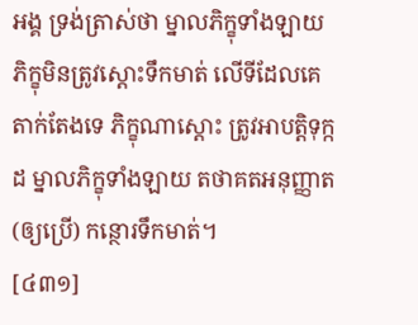អង្គ ទ្រង់ត្រាស់ថា ម្នាលភិក្ខុទាំងឡាយ ភិក្ខុមិនត្រូវស្តោះទឹកមាត់ លើទីដែលគេតាក់តែងទេ ភិក្ខុណាស្តោះ ត្រូវអាបត្តិទុក្កដ ម្នាលភិក្ខុទាំងឡាយ តថាគតអនុញ្ញាត (ឲ្យប្រើ) កន្ថោរទឹកមាត់។
[៤៣១]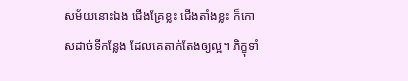សម័យនោះឯង ជើងគ្រែខ្លះ ជើងតាំងខ្លះ ក៏កោសដាច់ទីកន្លែង ដែលគេតាក់តែងឲ្យល្អ។ ភិក្ខុទាំ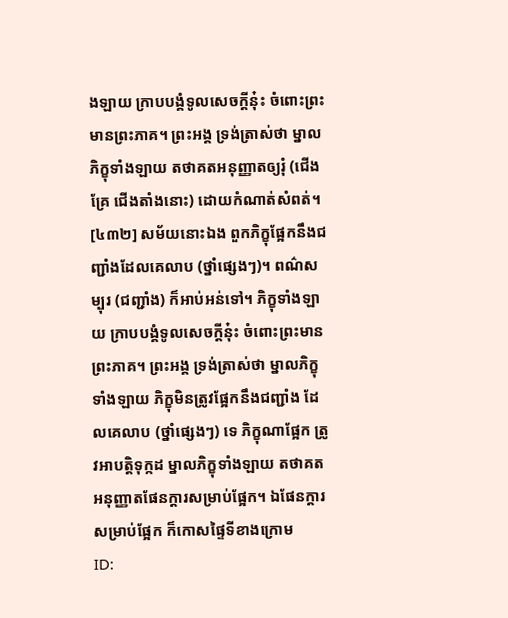ងឡាយ ក្រាបបង្គំទូលសេចក្តីនុ៎ះ ចំពោះព្រះមានព្រះភាគ។ ព្រះអង្គ ទ្រង់ត្រាស់ថា ម្នាលភិក្ខុទាំងឡាយ តថាគតអនុញ្ញាតឲ្យរុំ (ជើងគ្រែ ជើងតាំងនោះ) ដោយកំណាត់សំពត់។
[៤៣២] សម័យនោះឯង ពួកភិក្ខុផ្អែកនឹងជញ្ជាំងដែលគេលាប (ថ្នាំផ្សេងៗ)។ ពណ៌សម្បុរ (ជញ្ជាំង) ក៏អាប់អន់ទៅ។ ភិក្ខុទាំងឡាយ ក្រាបបង្គំទូលសេចក្តីនុ៎ះ ចំពោះព្រះមានព្រះភាគ។ ព្រះអង្គ ទ្រង់ត្រាស់ថា ម្នាលភិក្ខុទាំងឡាយ ភិក្ខុមិនត្រូវផ្អែកនឹងជញ្ជាំង ដែលគេលាប (ថ្នាំផ្សេងៗ) ទេ ភិក្ខុណាផ្អែក ត្រូវអាបត្តិទុក្កដ ម្នាលភិក្ខុទាំងឡាយ តថាគតអនុញ្ញាតផែនក្តារសម្រាប់ផ្អែក។ ឯផែនក្តារសម្រាប់ផ្អែក ក៏កោសផ្ទៃទីខាងក្រោម
ID: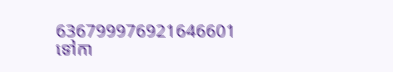636799976921646601
ទៅកា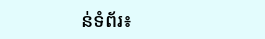ន់ទំព័រ៖